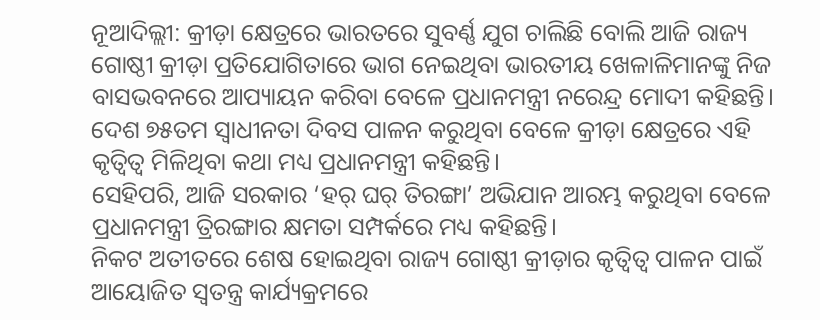ନୂଆଦିଲ୍ଲୀ: କ୍ରୀଡ଼ା କ୍ଷେତ୍ରରେ ଭାରତରେ ସୁବର୍ଣ୍ଣ ଯୁଗ ଚାଲିଛି ବୋଲି ଆଜି ରାଜ୍ୟ ଗୋଷ୍ଠୀ କ୍ରୀଡ଼ା ପ୍ରତିଯୋଗିତାରେ ଭାଗ ନେଇଥିବା ଭାରତୀୟ ଖେଳାଳିମାନଙ୍କୁ ନିଜ ବାସଭବନରେ ଆପ୍ୟାୟନ କରିବା ବେଳେ ପ୍ରଧାନମନ୍ତ୍ରୀ ନରେନ୍ଦ୍ର ମୋଦୀ କହିଛନ୍ତି।
ଦେଶ ୭୫ତମ ସ୍ବାଧୀନତା ଦିବସ ପାଳନ କରୁଥିବା ବେଳେ କ୍ରୀଡ଼ା କ୍ଷେତ୍ରରେ ଏହି କୃତ୍ବିତ୍ବ ମିଳିଥିବା କଥା ମଧ୍ୟ ପ୍ରଧାନମନ୍ତ୍ରୀ କହିଛନ୍ତି।
ସେହିପରି, ଆଜି ସରକାର ‘ହର୍ ଘର୍ ତିରଙ୍ଗା’ ଅଭିଯାନ ଆରମ୍ଭ କରୁଥିବା ବେଳେ ପ୍ରଧାନମନ୍ତ୍ରୀ ତ୍ରିରଙ୍ଗାର କ୍ଷମତା ସମ୍ପର୍କରେ ମଧ୍ୟ କହିଛନ୍ତି।
ନିକଟ ଅତୀତରେ ଶେଷ ହୋଇଥିବା ରାଜ୍ୟ ଗୋଷ୍ଠୀ କ୍ରୀଡ଼ାର କୃତ୍ବିତ୍ବ ପାଳନ ପାଇଁ ଆୟୋଜିତ ସ୍ବତନ୍ତ୍ର କାର୍ଯ୍ୟକ୍ରମରେ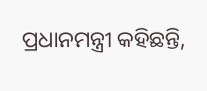ପ୍ରଧାନମନ୍ତ୍ରୀ କହିଛନ୍ତି,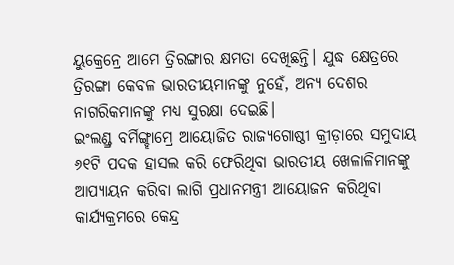ୟୁକ୍ରେନ୍ରେ ଆମେ ତ୍ରିରଙ୍ଗାର କ୍ଷମତା ଦେଖିଛନ୍ତି। ଯୁଦ୍ଧ କ୍ଷେତ୍ରରେ ତ୍ରିରଙ୍ଗା କେବଳ ଭାରତୀୟମାନଙ୍କୁ ନୁହେଁ, ଅନ୍ୟ ଦେଶର ନାଗରିକମାନଙ୍କୁ ମଧ୍ୟ ସୁରକ୍ଷା ଦେଇଛି।
ଇଂଲଣ୍ଡ୍ର ବର୍ମିଙ୍ଗ୍ହାମ୍ରେ ଆୟୋଜିତ ରାଜ୍ୟଗୋଷ୍ଠୀ କ୍ରୀଡ଼ାରେ ସମୁଦାୟ ୬୧ଟି ପଦକ ହାସଲ କରି ଫେରିଥିବା ଭାରତୀୟ ଖେଳାଳିମାନଙ୍କୁ ଆପ୍ୟାୟନ କରିବା ଲାଗି ପ୍ରଧାନମନ୍ତ୍ରୀ ଆୟୋଜନ କରିଥିବା କାର୍ଯ୍ୟକ୍ରମରେ କେନ୍ଦ୍ର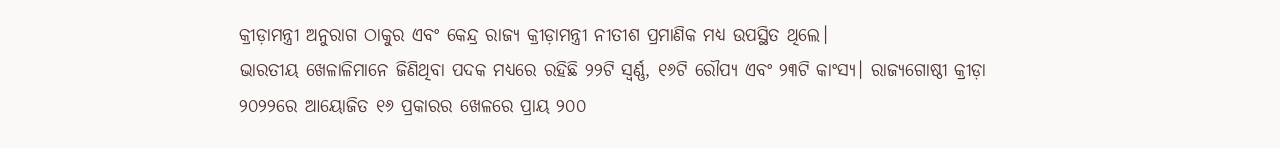କ୍ରୀଡ଼ାମନ୍ତ୍ରୀ ଅନୁରାଗ ଠାକୁର ଏବଂ କେନ୍ଦ୍ର ରାଜ୍ୟ କ୍ରୀଡ଼ାମନ୍ତ୍ରୀ ନୀତୀଶ ପ୍ରମାଣିକ ମଧ୍ୟ ଉପସ୍ଥିତ ଥିଲେ।
ଭାରତୀୟ ଖେଳାଳିମାନେ ଜିଣିଥିବା ପଦକ ମଧ୍ୟରେ ରହିଛି ୨୨ଟି ସ୍ବର୍ଣ୍ଣ, ୧୬ଟି ରୌପ୍ୟ ଏବଂ ୨୩ଟି କାଂସ୍ୟ। ରାଜ୍ୟଗୋଷ୍ଠୀ କ୍ରୀଡ଼ା ୨୦୨୨ରେ ଆୟୋଜିତ ୧୬ ପ୍ରକାରର ଖେଳରେ ପ୍ରାୟ ୨୦୦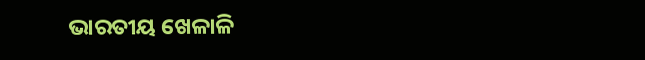ଭାରତୀୟ ଖେଳାଳି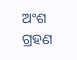ଅଂଶ ଗ୍ରହଣ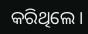କରିଥିଲେ।